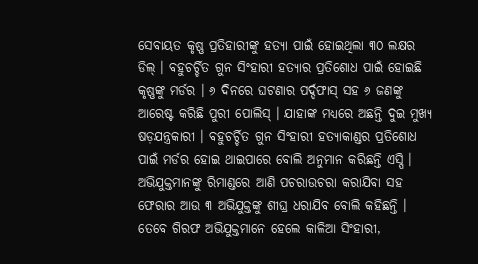ସେବାୟତ କୃଷ୍ଣ ପ୍ରତିହାରୀଙ୍କୁ ହତ୍ୟା ପାଇଁ ହୋଇଥିଲା ୩୦ ଲକ୍ଷର ଡିଲ୍ । ବହୁଚର୍ଚ୍ଚିତ ଗୁନ ସିଂହାରୀ ହତ୍ୟାର ପ୍ରତିଶୋଧ ପାଇଁ ହୋଇଛି କୃଷ୍ଣଙ୍କୁ ମର୍ଡର । ୬ ଦିନରେ ଘଟଣାର ପର୍ଦ୍ଦଫାସ୍ ସହ ୬ ଜଣଙ୍କୁ ଆରେଷ୍ଟ କରିଛି ପୁରୀ ପୋଲିସ୍ । ଯାହାଙ୍କ ମଧ୍ୟରେ ଅଛନ୍ତି ଦୁଇ ମୁଖ୍ୟ ଷଡ଼ଯନ୍ତ୍ରକାରୀ । ବହୁଚର୍ଚ୍ଚିତ ଗୁନ ସିଂହାରୀ ହତ୍ୟାକାଣ୍ଡର ପ୍ରତିଶୋଧ ପାଇଁ ମର୍ଡର ହୋଇ ଥାଇପାରେ ବୋଲି ଅନୁମାନ କରିଛନ୍ତି ଏସ୍ପି । ଅଭିଯୁକ୍ତମାନଙ୍କୁ ରିମାଣ୍ଡରେ ଆଣି ପଚରାଉଚରା କରାଯିବା ସହ ଫେରାର ଆଉ ୩ ଅଭିଯୁକ୍ତଙ୍କୁ ଶୀଘ୍ର ଧରାଯିବ ବୋଲି କହିଛନ୍ତି ।
ତେବେ ଗିରଫ ଅଭିଯୁକ୍ତମାନେ ହେଲେ କାଳିଆ ସିଂହାରୀ,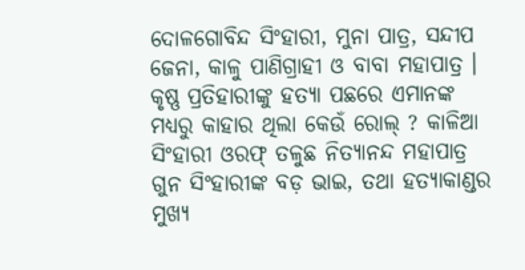ଦୋଳଗୋବିନ୍ଦ ସିଂହାରୀ, ମୁନା ପାତ୍ର, ସନ୍ଦୀପ ଜେନା, କାଳୁ ପାଣିଗ୍ରାହୀ ଓ ବାବା ମହାପାତ୍ର । କୃଷ୍ଣ ପ୍ରତିହାରୀଙ୍କୁ ହତ୍ୟା ପଛରେ ଏମାନଙ୍କ ମଧ୍ୟରୁ କାହାର ଥିଲା କେଉଁ ରୋଲ୍ ? କାଳିଆ ସିଂହାରୀ ଓରଫ୍ ତଳୁଛ ନିତ୍ୟାନନ୍ଦ ମହାପାତ୍ର ଗୁନ ସିଂହାରୀଙ୍କ ବଡ଼ ଭାଇ, ତଥା ହତ୍ୟାକାଣ୍ଡର ମୁଖ୍ୟ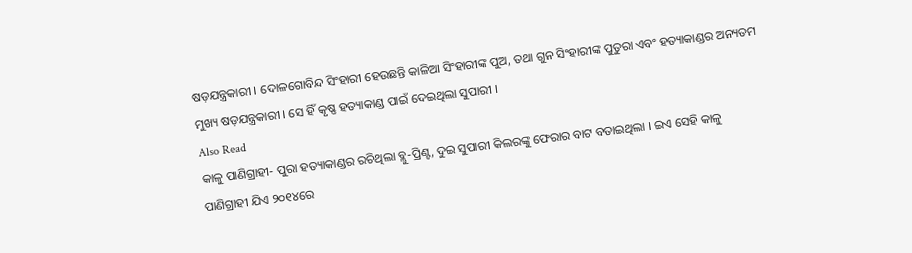ଷଡ଼ଯନ୍ତ୍ରକାରୀ । ଦୋଳଗୋବିନ୍ଦ ସିଂହାରୀ ହେଉଛନ୍ତି କାଳିଆ ସିଂହାରୀଙ୍କ ପୁଅ, ତଥା ଗୁନ ସିଂହାରୀଙ୍କ ପୁତୁରା ଏବଂ ହତ୍ୟାକାଣ୍ଡର ଅନ୍ୟତମ ମୁଖ୍ୟ ଷଡ଼ଯନ୍ତ୍ରକାରୀ । ସେ ହିଁ କୃଷ୍ଣ ହତ୍ୟାକାଣ୍ଡ ପାଇଁ ଦେଇଥିଲା ସୁପାରୀ ।
Also Read
କାଳୁ ପାଣିଗ୍ରାହୀ- ପୁରା ହତ୍ୟାକାଣ୍ଡର ରଚିଥିଲା ବ୍ଲୁ-ପ୍ରିଣ୍ଟ, ଦୁଇ ସୁପାରୀ କିଲରଙ୍କୁ ଫେରାର ବାଟ ବତାଇଥିଲା । ଇଏ ସେହି କାଳୁ ପାଣିଗ୍ରାହୀ ଯିଏ ୨୦୧୪ରେ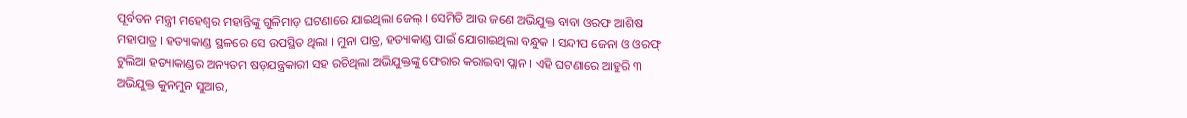ପୂର୍ବତନ ମନ୍ତ୍ରୀ ମହେଶ୍ୱର ମହାନ୍ତିଙ୍କୁ ଗୁଳିମାଡ଼ ଘଟଣାରେ ଯାଇଥିଲା ଜେଲ୍ । ସେମିତି ଆଉ ଜଣେ ଅଭିଯୁକ୍ତ ବାବା ଓରଫ ଆଶିଷ ମହାପାତ୍ର । ହତ୍ୟାକାଣ୍ଡ ସ୍ଥଳରେ ସେ ଉପସ୍ଥିତ ଥିଲା । ମୁନା ପାତ୍ର, ହତ୍ୟାକାଣ୍ଡ ପାଇଁ ଯୋଗାଇଥିଲା ବନ୍ଧୁକ । ସନ୍ଦୀପ ଜେନା ଓ ଓରଫ୍ ଟୁଲିଆ ହତ୍ୟାକାଣ୍ଡର ଅନ୍ୟତମ ଷଡ଼ଯନ୍ତ୍ରକାରୀ ସହ ରଚିଥିଲା ଅଭିଯୁକ୍ତଙ୍କୁ ଫେରାର କରାଇବା ପ୍ଲାନ । ଏହି ଘଟଣାରେ ଆହୁରି ୩ ଅଭିଯୁକ୍ତ କୁନମୁନ ସୁଆର,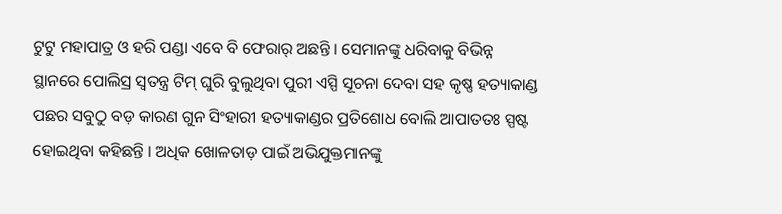ଟୁଟୁ ମହାପାତ୍ର ଓ ହରି ପଣ୍ଡା ଏବେ ବି ଫେରାର୍ ଅଛନ୍ତି । ସେମାନଙ୍କୁ ଧରିବାକୁ ବିଭିନ୍ନ ସ୍ଥାନରେ ପୋଲିସ୍ର ସ୍ୱତନ୍ତ୍ର ଟିମ୍ ଘୁରି ବୁଲୁଥିବା ପୁରୀ ଏସ୍ପି ସୂଚନା ଦେବା ସହ କୃଷ୍ଣ ହତ୍ୟାକାଣ୍ଡ ପଛର ସବୁଠୁ ବଡ଼ କାରଣ ଗୁନ ସିଂହାରୀ ହତ୍ୟାକାଣ୍ଡର ପ୍ରତିଶୋଧ ବୋଲି ଆପାତତଃ ସ୍ପଷ୍ଟ ହୋଇଥିବା କହିଛନ୍ତି । ଅଧିକ ଖୋଳତାଡ଼ ପାଇଁ ଅଭିଯୁକ୍ତମାନଙ୍କୁ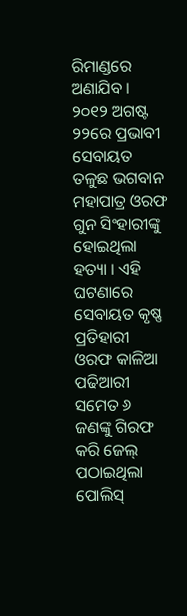ରିମାଣ୍ଡରେ ଅଣାଯିବ ।
୨୦୧୨ ଅଗଷ୍ଟ ୨୨ରେ ପ୍ରଭାବୀ ସେବାୟତ ତଳୁଛ ଭଗବାନ ମହାପାତ୍ର ଓରଫ ଗୁନ ସିଂହାରୀଙ୍କୁ ହୋଇଥିଲା ହତ୍ୟା । ଏହି ଘଟଣାରେ ସେବାୟତ କୃଷ୍ଣ ପ୍ରତିହାରୀ ଓରଫ କାଳିଆ ପଢିଆରୀ ସମେତ ୬ ଜଣଙ୍କୁ ଗିରଫ କରି ଜେଲ୍ ପଠାଇଥିଲା ପୋଲିସ୍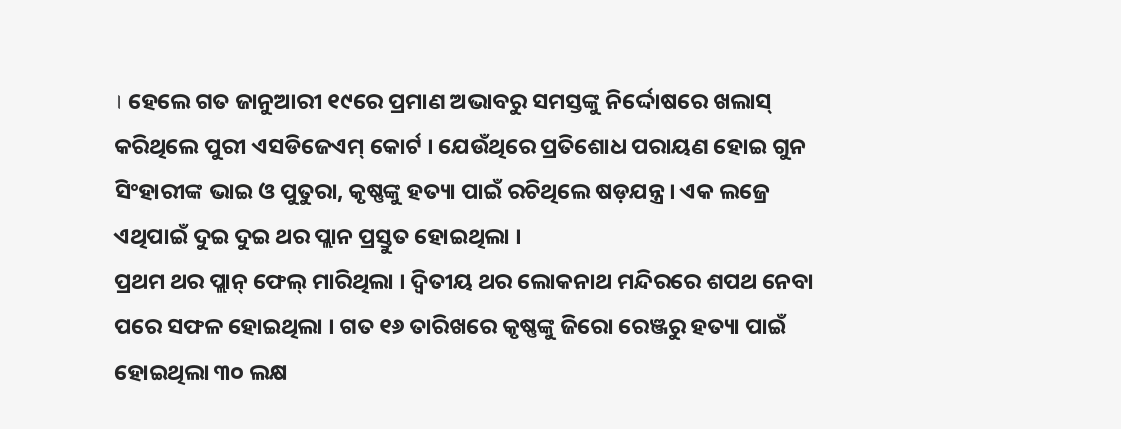। ହେଲେ ଗତ ଜାନୁଆରୀ ୧୯ରେ ପ୍ରମାଣ ଅଭାବରୁ ସମସ୍ତଙ୍କୁ ନିର୍ଦ୍ଦୋଷରେ ଖଲାସ୍ କରିଥିଲେ ପୁରୀ ଏସଡିଜେଏମ୍ କୋର୍ଟ । ଯେଉଁଥିରେ ପ୍ରତିଶୋଧ ପରାୟଣ ହୋଇ ଗୁନ ସିଂହାରୀଙ୍କ ଭାଇ ଓ ପୁତୁରା, କୃଷ୍ଣଙ୍କୁ ହତ୍ୟା ପାଇଁ ରଚିଥିଲେ ଷଡ଼ଯନ୍ତ୍ର । ଏକ ଲଜ୍ରେ ଏଥିପାଇଁ ଦୁଇ ଦୁଇ ଥର ପ୍ଲାନ ପ୍ରସ୍ତୁତ ହୋଇଥିଲା ।
ପ୍ରଥମ ଥର ପ୍ଲାନ୍ ଫେଲ୍ ମାରିଥିଲା । ଦ୍ୱିତୀୟ ଥର ଲୋକନାଥ ମନ୍ଦିରରେ ଶପଥ ନେବା ପରେ ସଫଳ ହୋଇଥିଲା । ଗତ ୧୬ ତାରିଖରେ କୃଷ୍ଣଙ୍କୁ ଜିରୋ ରେଞ୍ଜରୁ ହତ୍ୟା ପାଇଁ ହୋଇଥିଲା ୩୦ ଲକ୍ଷ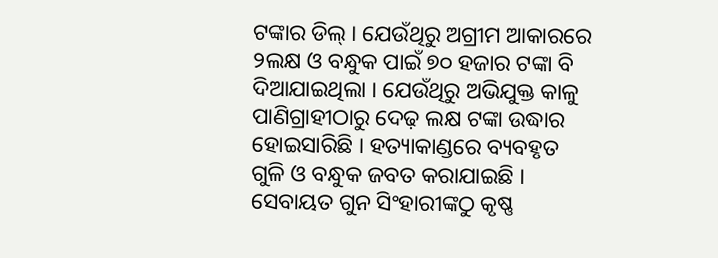ଟଙ୍କାର ଡିଲ୍ । ଯେଉଁଥିରୁ ଅଗ୍ରୀମ ଆକାରରେ ୨ଲକ୍ଷ ଓ ବନ୍ଧୁକ ପାଇଁ ୭୦ ହଜାର ଟଙ୍କା ବି ଦିଆଯାଇଥିଲା । ଯେଉଁଥିରୁ ଅଭିଯୁକ୍ତ କାଳୁ ପାଣିଗ୍ରାହୀଠାରୁ ଦେଢ଼ ଲକ୍ଷ ଟଙ୍କା ଉଦ୍ଧାର ହୋଇସାରିଛି । ହତ୍ୟାକାଣ୍ଡରେ ବ୍ୟବହୃତ ଗୁଳି ଓ ବନ୍ଧୁକ ଜବତ କରାଯାଇଛି । ସେବାୟତ ଗୁନ ସିଂହାରୀଙ୍କଠୁ କୃଷ୍ଣ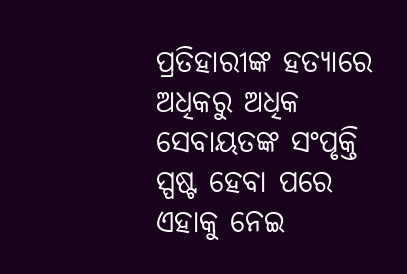ପ୍ରତିହାରୀଙ୍କ ହତ୍ୟାରେ ଅଧିକରୁ ଅଧିକ ସେବାୟତଙ୍କ ସଂପୃକ୍ତି ସ୍ପଷ୍ଟ ହେବା ପରେ ଏହାକୁ ନେଇ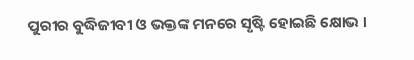ପୁରୀର ବୁଦ୍ଧିଜୀବୀ ଓ ଭକ୍ତଙ୍କ ମନରେ ସୃଷ୍ଟି ହୋଇଛି କ୍ଷୋଭ ।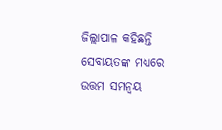ଜିଲ୍ଲାପାଳ କହିଛନ୍ତି ସେବାୟତଙ୍କ ମଧ୍ୟରେ ଉତ୍ତମ ସମନ୍ୱୟ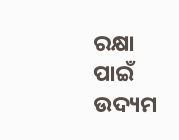ରକ୍ଷା ପାଇଁ ଉଦ୍ୟମ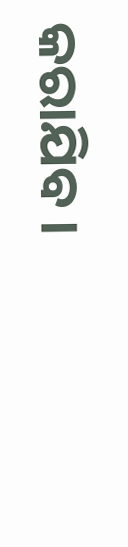କରାଯିବ ।